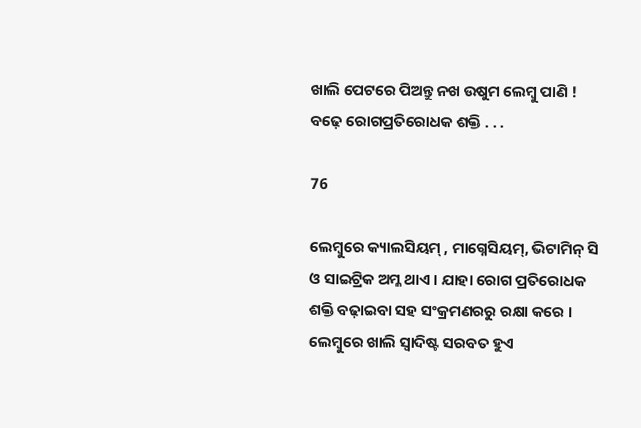ଖାଲି ପେଟରେ ପିଅନ୍ତୁ ନଖ ଉଷୁମ ଲେମ୍ବୁ ପାଣି ! ବଢ଼େ ରୋଗପ୍ରତିରୋଧକ ଶକ୍ତି . . .

76

ଲେମ୍ବୁରେ କ୍ୟାଲସିୟମ୍ , ମାଗ୍ନେସିୟମ୍, ଭିଟାମିନ୍ ସି ଓ ସାଇଟ୍ରିକ ଅମ୍ଳ ଥାଏ । ଯାହା ରୋଗ ପ୍ରତିରୋଧକ ଶକ୍ତି ବଢ଼ାଇବା ସହ ସଂକ୍ରମଣରରୁ ରକ୍ଷା କରେ । ଲେମ୍ବୁରେ ଖାଲି ସ୍ୱାଦିଷ୍ଟ ସରବତ ହୁଏ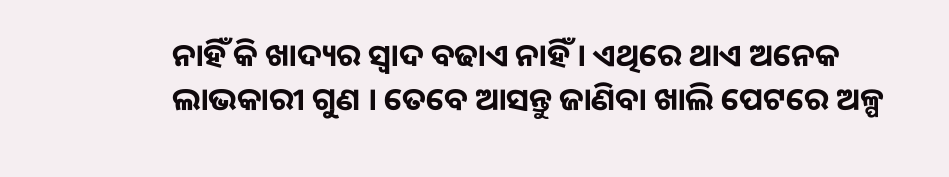ନାହିଁ କି ଖାଦ୍ୟର ସ୍ୱାଦ ବଢାଏ ନାହିଁ । ଏଥିରେ ଥାଏ ଅନେକ ଲାଭକାରୀ ଗୁଣ । ତେବେ ଆସନ୍ତୁ ଜାଣିବା ଖାଲି ପେଟରେ ଅଳ୍ପ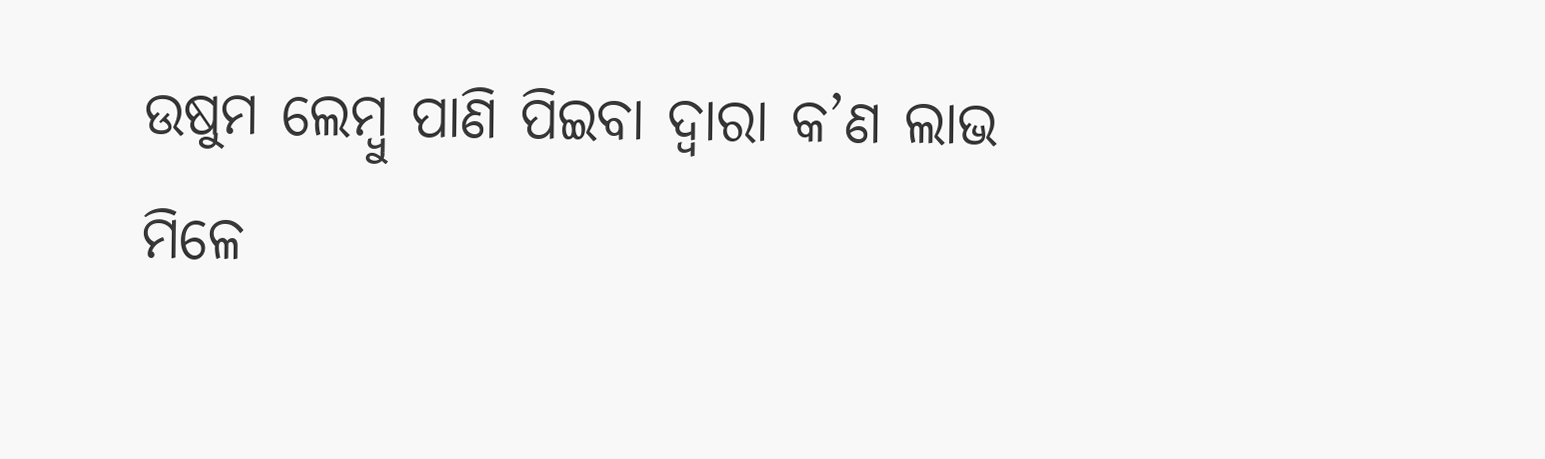ଉଷୁମ ଲେମ୍ବୁ ପାଣି ପିଇବା ଦ୍ୱାରା କ’ଣ ଲାଭ ମିଳେ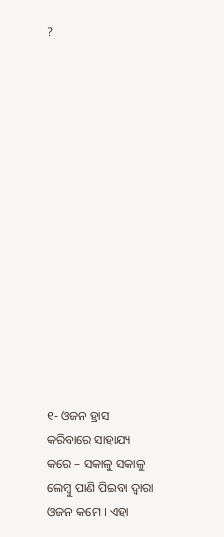?















୧- ଓଜନ ହ୍ରାସ କରିବାରେ ସାହାଯ୍ୟ କରେ – ସକାଳୁ ସକାଳୁ ଲେମ୍ବୁ ପାଣି ପିଇବା ଦ୍ୱାରା ଓଜନ କମେ । ଏହା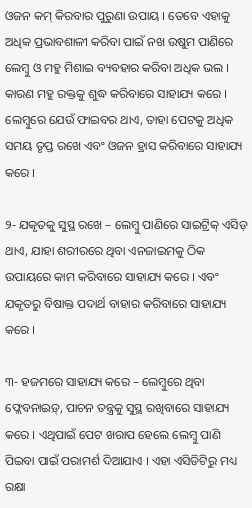ଓଜନ କମ୍ କିରବାର ପୁରୁଣା ଉପାୟ । ତେବେ ଏହାକୁ ଅଧିକ ପ୍ରଭାବଶାଳୀ କରିବା ପାଇଁ ନଖ ଉଷୁମ ପାଣିରେ ଲେମ୍ବୁ ଓ ମହୁ ମିଶାଇ ବ୍ୟବହାର କରିବା ଅଧିକ ଭଲ । କାରଣ ମହୁ ରକ୍ତକୁ ଶୁଦ୍ଧ କରିବାରେ ସାହାଯ୍ୟ କରେ । ଲେମ୍ବୁରେ ଯେଉଁ ଫାଇବର ଥାଏ, ତାହା ପେଟକୁ ଅଧିକ ସମୟ ତୃପ୍ତ ରଖେ ଏବଂ ଓଜନ ହ୍ରାସ କରିବାରେ ସାହାଯ୍ୟ କରେ ।

୨- ଯକୃତକୁ ସୁସ୍ଥ ରଖେ – ଲେମ୍ବୁ ପାଣିରେ ସାଇଟ୍ରିକ୍ ଏସିଡ଼  ଥାଏ, ଯାହା ଶରୀରରେ ଥିବା ଏନଜାଇମକୁ ଠିକ ଉପାୟରେ କାମ କରିବାରେ ସାହାଯ୍ୟ କରେ । ଏବଂ ଯକୃତରୁ ବିଷାକ୍ତ ପଦାର୍ଥ ବାହାର କରିବାରେ ସାହାଯ୍ୟ କରେ ।

୩- ହଜମରେ ସାହାଯ୍ୟ କରେ – ଲେମ୍ବୁରେ ଥିବା ଫ୍ଲେବନାଇଡ଼୍, ପାଚନ ତନ୍ତ୍ରକୁ ସୁସ୍ଥ ରଖିବାରେ ସାହାଯ୍ୟ କରେ । ଏଥିପାଇଁ ପେଟ ଖରାପ ହେଲେ ଲେମ୍ବୁ ପାଣି ପିଇବା ପାଇଁ ପରାମର୍ଶ ଦିଆଯାଏ । ଏହା ଏସିଡିଟିରୁ ମଧ୍ୟ ରକ୍ଷା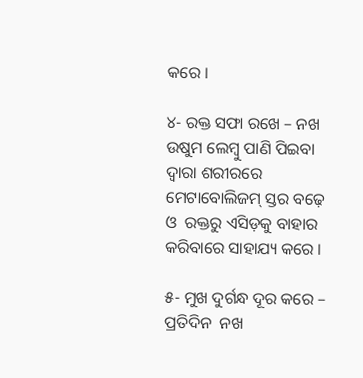କରେ ।

୪- ରକ୍ତ ସଫା ରଖେ – ନଖ ଉଷୁମ ଲେମ୍ବୁ ପାଣି ପିଇବା ଦ୍ୱାରା ଶରୀରରେ ମେଟାବୋଲିଜମ୍ ସ୍ତର ବଢ଼େ ଓ  ରକ୍ତରୁ ଏସିଡ଼କୁ ବାହାର କରିବାରେ ସାହାଯ୍ୟ କରେ ।

୫- ମୁଖ ଦୁର୍ଗନ୍ଧ ଦୂର କରେ – ପ୍ରତିଦିନ  ନଖ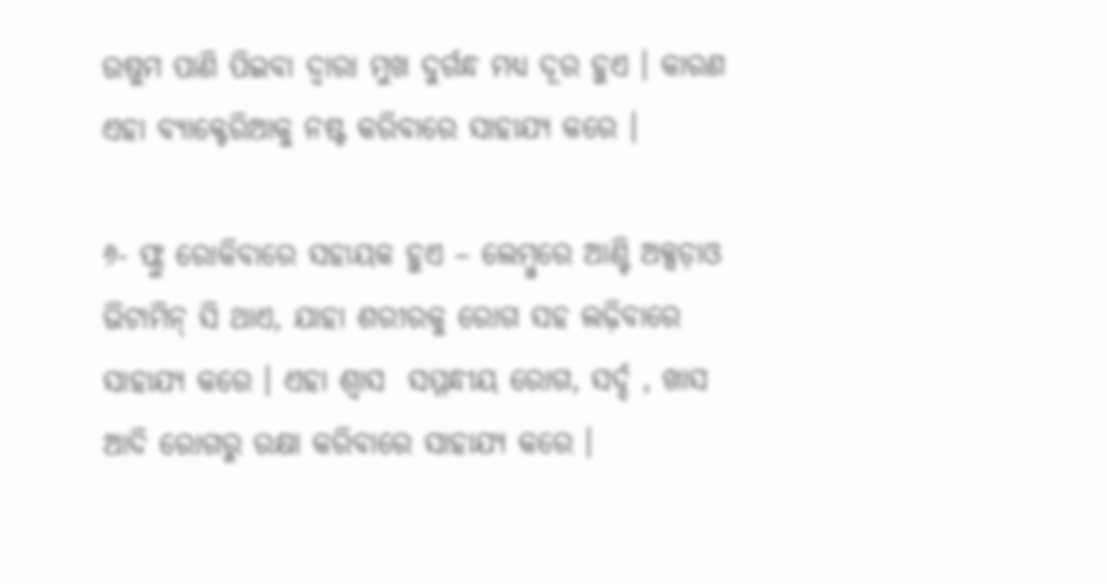ଉଷୁମ ପାଣି ପିଇବା ଦ୍ୱାରା ମୁଖ ଦୁର୍ଗନ୍ଧ ମଧ୍ୟ ଦୂର ହୁଏ । କାରଣ ଏହା ବ୍ୟାକ୍ଟେରିଆକୁ ନଷ୍ଟ କରିବାରେ ସାହାଯ୍ୟ କରେ ।

୬- ଫ୍ଲୁ ରୋକିବାରେ ସହାୟକ ହୁଏ – ଲେମ୍ବୁରେ ଆଣ୍ଟି ଅକ୍ସଡ଼ାଓ ଭିଟାମିନ୍ ସି ଥାଏ, ଯାହା ଶରୀରକୁ ରୋଗ ସହ ଲଢ଼ିବାରେ ସାହାଯ୍ୟ କରେ । ଏହା ଶ୍ୱାସ  ସମ୍ମନ୍ଧୀୟ ରୋଗ, ସର୍ଦ୍ଦ , ଖାସ ଆଦି ରୋଗରୁ ରକ୍ଷା କରିବାରେ ସାହାଯ୍ୟ କରେ ।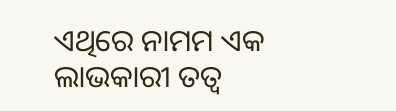ଏଥିରେ ନାମମ ଏକ ଲାଭକାରୀ ତତ୍ୱ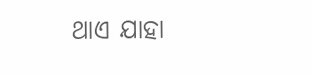ଥାଏ ଯାହା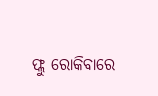ଫ୍ଲୁ ରୋକିବାରେ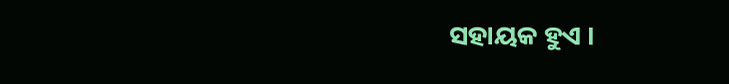ସହାୟକ ହୁଏ ।